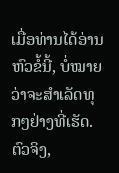ເມື່ອທ່ານໄດ້ອ່ານຫົວຂໍ້ນີ້, ບໍ່ໝາຍວ່າຈະສຳເລັດທຸກໆຢ່າງທີ່ເຮັດ. ຕົວຈິງ,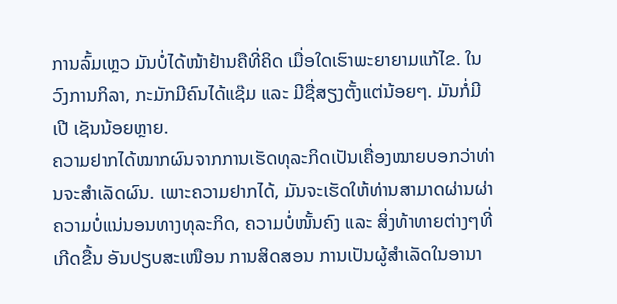ການລົ້ມເຫຼວ ມັນບໍ່ໄດ້ໜ້າຢ້ານຄືທີ່ຄິດ ເມື່ອໃດເຮົາພະຍາຍາມແກ້ໄຂ. ໃນວົງການກິລາ, ກະມັກມີຄົນໄດ້ແຊ໊ມ ແລະ ມີຊື່ສຽງຕັ້ງແຕ່ນ້ອຍໆ. ມັນກໍ່ມີເປີ ເຊັນນ້ອຍຫຼາຍ.
ຄວາມຢາກໄດ້ໝາກຜົນຈາກການເຮັດທຸລະກິດເປັນເຄື່ອງໝາຍບອກວ່າທ່ານຈະສຳເລັດຜົນ. ເພາະຄວາມຢາກໄດ້, ມັນຈະເຮັດໃຫ້ທ່ານສາມາດຜ່ານຜ່າຄວາມບໍ່ແນ່ນອນທາງທຸລະກິດ, ຄວາມບໍ່ໜັ້ນຄົງ ແລະ ສິ່ງທ້າທາຍຕ່າງໆທີ່ເກີດຂື້ນ ອັນປຽບສະເໜືອນ ການສິດສອນ ການເປັນຜູ້ສຳເລັດໃນອານາ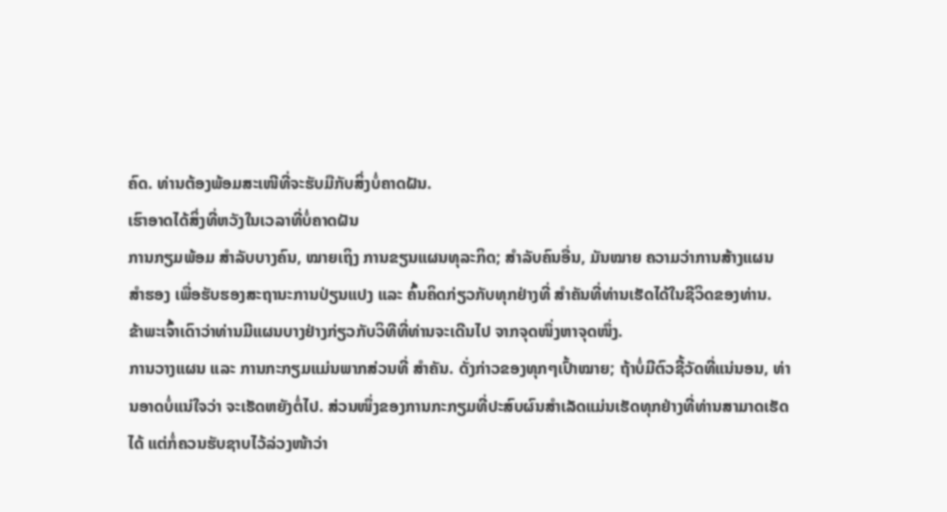ຄົດ. ທ່ານຕ້ອງພ້ອມສະເໜີທີ່ຈະຮັບມືກັບສິ່ງບໍ່ຄາດຝັນ.
ເຮົາອາດໄດ້ສິ່ງທີ່ຫວັງໃນເວລາທີ່ບໍ່ຄາດຝັນ
ການກຽມພ້ອມ ສຳລັບບາງຄົນ, ໝາຍເຖິງ ການຂຽນແຜນທຸລະກິດ; ສຳລັບຄົນອື່ນ, ມັນໝາຍ ຄວາມວ່າການສ້າງແຜນ ສຳຮອງ ເພື່ອຮັບຮອງສະຖານະການປ່ຽນແປງ ແລະ ຄົ້ນຄິດກ່ຽວກັບທຸກຢ່າງທີ່ ສຳຄັນທີ່ທ່ານເຮັດໄດ້ໃນຊີວິດຂອງທ່ານ. ຂ້າພະເຈົ້າເດົາວ່າທ່ານມີແຜນບາງຢ່າງກ່ຽວກັບວິທີທີ່ທ່ານຈະເດີນໄປ ຈາກຈຸດໜຶ່ງຫາຈຸດໜຶ່ງ.
ການວາງແຜນ ແລະ ການກະກຽມແມ່ນພາກສ່ວນທີ່ ສຳຄັນ. ດັ່ງກ່າວຂອງທຸກໆເປົ້າໝາຍ; ຖ້າບໍ່ມີຕົວຊີ້ວັດທີ່ແນ່ນອນ, ທ່ານອາດບໍ່ແນ່ໃຈວ່າ ຈະເຮັດຫຍັງຕໍ່ໄປ. ສ່ວນໜຶ່ງຂອງການກະກຽມທີ່ປະສົບຜົນສຳເລັດແມ່ນເຮັດທຸກຢ່າງທີ່ທ່ານສາມາດເຮັດໄດ້ ແຕ່ກໍ່ຄວນຮັບຊາບໄວ້ລ່ວງໜ້າວ່າ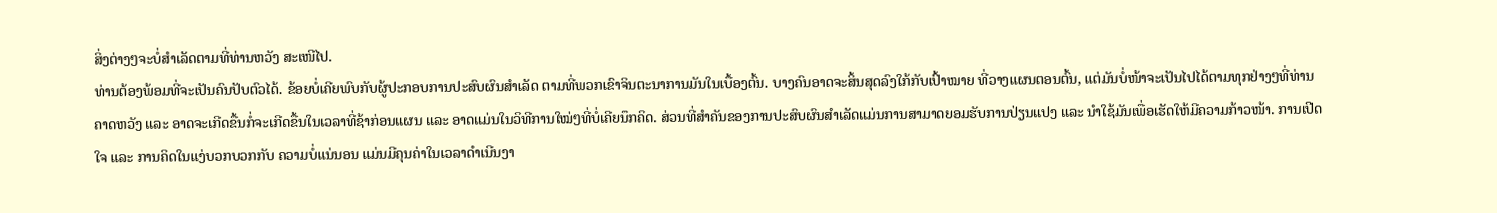ສິ່ງຕ່າງໆຈະບໍ່ສຳເລັດຕາມທີ່ທ່ານຫວັງ ສະເໜີໄປ.
ທ່ານຕ້ອງພ້ອມທີ່ຈະເປັນຄົນປັບຕົວໄດ້. ຂ້ອຍບໍ່ເຄີຍພົບກັບຜູ້ປະກອບການປະສົບຜົນສຳເລັດ ຕາມທີ່ພວກເຂົາຈິນຕະນາການມັນໃນເບື້ອງຕົ້ນ. ບາງຄົນອາດຈະສິ້ນສຸດລົງໃກ້ກັບເປົ້າໝາຍ ທີ່ວາງແຜນຕອນຕົ້ນ, ແຕ່ມັນບໍ່ໜ້າຈະເປັນໄປໄດ້ຕາມທຸກຢ່າງໆທີ່ທ່ານຄາດຫວັງ ແລະ ອາດຈະເກີດຂື້ນກໍ່ຈະເກີດຂື້ນໃນເວລາທີ່ຊ້າກ່ອນແຜນ ແລະ ອາດແມ່ນໃນວິທີການໃໝ່ໆທີ່ບໍ່ເຄີຍນຶກຄິດ. ສ່ວນທີ່ສຳຄັນຂອງການປະສົບຜົນສຳເລັດແມ່ນການສາມາດຍອມຮັບການປ່ຽນແປງ ແລະ ນຳໃຊ້ມັນເພື່ອເຮັດໃຫ້ມີຄວາມກ້າວໜ້າ. ການເປີດໃຈ ແລະ ການຄິດໃນແງ່ບວກບວກກັບ ຄວາມບໍ່ແນ່ນອນ ແມ່ນມີຄຸນຄ່າໃນເວລາດຳເນີນງາ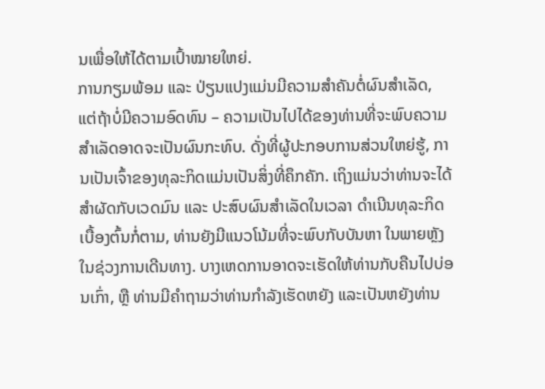ນເພື່ອໃຫ້ໄດ້ຕາມເປົ້າໝາຍໃຫຍ່.
ການກຽມພ້ອມ ແລະ ປ່ຽນແປງແມ່ນມີຄວາມສຳຄັນຕໍ່ຜົນສຳເລັດ, ແຕ່ຖ້າບໍ່ມີຄວາມອົດທົນ – ຄວາມເປັນໄປໄດ້ຂອງທ່ານທີ່ຈະພົບຄວາມສຳເລັດອາດຈະເປັນຜົນກະທົບ. ດັ່ງທີ່ຜູ້ປະກອບການສ່ວນໃຫຍ່ຮູ້, ການເປັນເຈົ້າຂອງທຸລະກິດແມ່ນເປັນສິ່ງທີ່ຄຶກຄັກ. ເຖິງແມ່ນວ່າທ່ານຈະໄດ້ສຳຜັດກັບເວດມົນ ແລະ ປະສົບຜົນສຳເລັດໃນເວລາ ດຳເນີນທຸລະກິດເບື້ອງຕົ້ນກໍ່ຕາມ, ທ່ານຍັງມີແນວໂນ້ມທີ່ຈະພົບກັບບັນຫາ ໃນພາຍຫຼັງໃນຊ່ວງການເດີນທາງ. ບາງເຫດການອາດຈະເຮັດໃຫ້ທ່ານກັບຄືນໄປບ່ອນເກົ່າ, ຫຼື ທ່ານມີຄໍາຖາມວ່າທ່ານກໍາລັງເຮັດຫຍັງ ແລະເປັນຫຍັງທ່ານ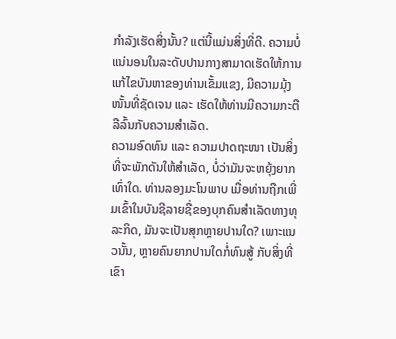ກໍາລັງເຮັດສິ່ງນັ້ນ? ແຕ່ນີ້ແມ່ນສິ່ງທີ່ດີ. ຄວາມບໍ່ແນ່ນອນໃນລະດັບປານກາງສາມາດເຮັດໃຫ້ການແກ້ໄຂບັນຫາຂອງທ່ານເຂັ້ມແຂງ, ມີຄວາມມຸ້ງໜັ້ນທີ່ຊັດເຈນ ແລະ ເຮັດໃຫ້ທ່ານມີຄວາມກະຕືລືລົ້ນກັບຄວາມສຳເລັດ.
ຄວາມອົດທົນ ແລະ ຄວາມປາດຖະໜາ ເປັນສິ່ງທີ່ຈະພັກດັນໃຫ້ສຳເລັດ, ບໍ່ວ່າມັນຈະຫຍຸ້ງຍາກເທົ່າໃດ. ທ່ານລອງມະໂນພາບ ເມື່ອທ່ານຖືກເພີ່ມເຂົ້າໃນບັນຊີລາຍຊື່ຂອງບຸກຄົນສຳເລັດທາງທຸລະກິດ, ມັນຈະເປັນສຸກຫຼາຍປານໃດ? ເພາະແນວນັ້ນ, ຫຼາຍຄົນຍາກປານໃດກໍ່ທົນສູ້ ກັບສິ່ງທີ່ເຂົາ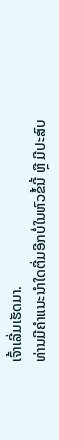ເຈົ້າເລີ່ມເຮັດມາ.
ທ່ານມີຄຳແນະນຳໃດຕື່ມອີກບໍ່ໃນຫົວຂໍ້ນີ້ ຫຼື ມີປະສົບ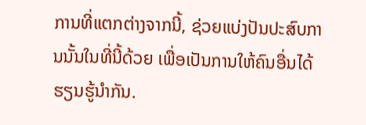ການທີ່ແຕກຕ່າງຈາກນີ້, ຊ່ວຍແບ່ງປັນປະສົບການນັ້ນໃນທີ່ນີ້ດ້ວຍ ເພື່ອເປັນການໃຫ້ຄົນອື່ນໄດ້ຮຽນຮູ້ນຳກັນ.